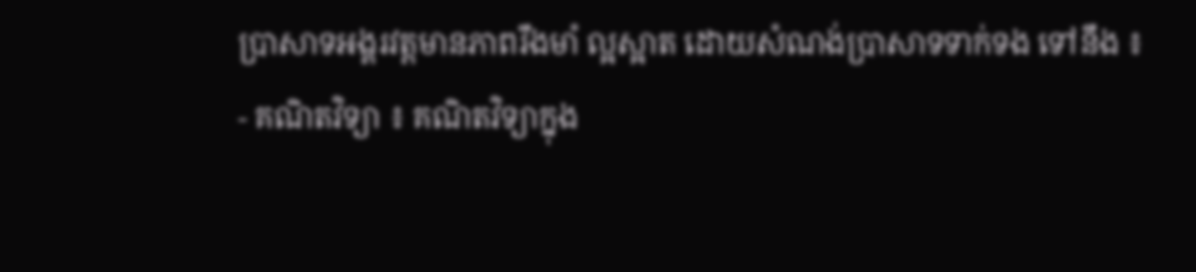ប្រាសាទអង្គរវត្តមានភាពរឹងមាំ ល្អស្អាត ដោយសំណង់ប្រាសាទទាក់ទង ទៅនឹង ៖
- គណិតវិទ្យា ៖ គណិតវិទ្យាក្នុង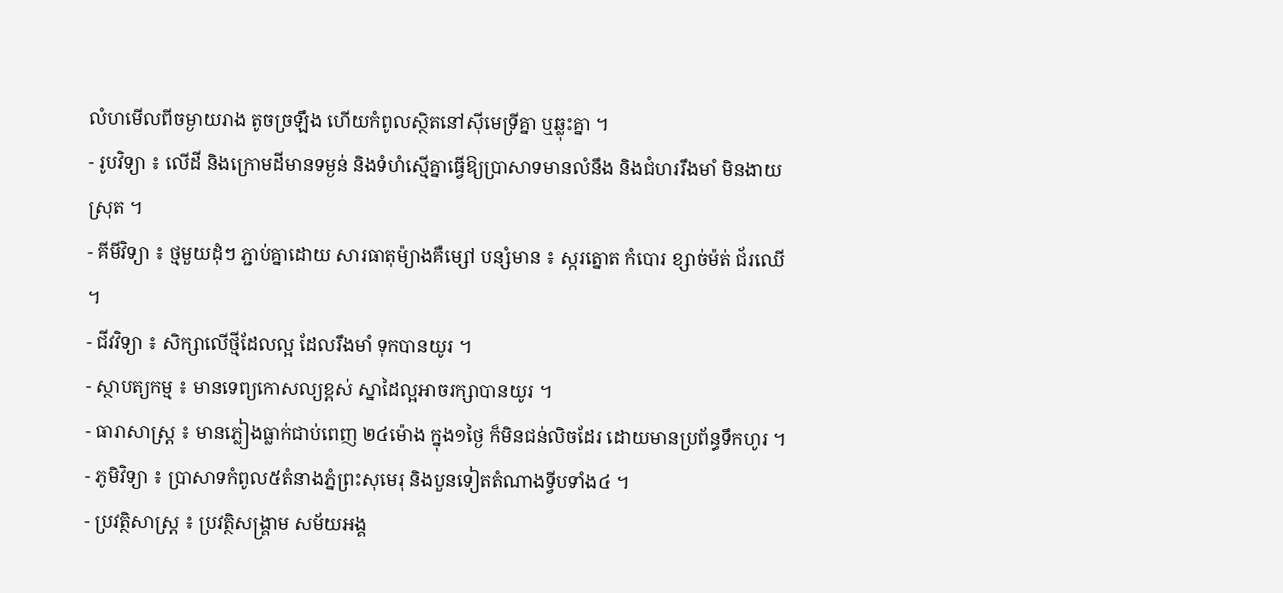លំហមើលពីចម្ងាយរាង តូចច្រឡឹង ហើយកំពូលស្ថិតនៅស៊ីមេទ្រីគ្នា ឬឆ្លុះគ្នា ។
- រូបវិទ្យា ៖ លើដី និងក្រោមដីមានទម្ងន់ និងទំហំស្មើគ្នាធ្វើឱ្យប្រាសាទមានលំនឹង និងជំហររឹងមាំ មិនងាយស្រុត ។
- គីមីវិទ្យា ៖ ថ្មមួយដុំៗ ភ្ជាប់គ្នាដោយ សារធាតុម៉្យាងគឺម្សៅ បន្សំមាន ៖ ស្ករត្នោត កំបោរ ខ្សាច់ម៉ត់ ជ័រឈើ ។
- ជីវវិទ្យា ៖ សិក្សាលើថ្មីដែលល្អ ដែលរឹងមាំ ទុកបានយូរ ។
- ស្ថាបត្យកម្ម ៖ មានទេព្យកោសល្យខ្ពស់ ស្នាដៃល្អអាចរក្សាបានយូរ ។
- ធារាសាស្រ្ត ៖ មានភ្លៀងធ្លាក់ជាប់ពេញ ២៤ម៉ោង ក្នុង១ថ្ងៃ ក៏មិនជន់លិចដែរ ដោយមានប្រព័ន្ធទឹកហូរ ។
- ភូមិវិទ្យា ៖ ប្រាសាទកំពូល៥តំនាងភ្នំព្រះសុមេរុ និងបួនទៀតតំណាងទ្វីបទាំង៤ ។
- ប្រវត្ថិសាស្រ្ត ៖ ប្រវត្ថិសង្រ្គាម សម័យអង្គ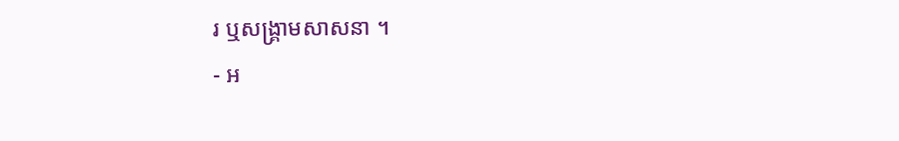រ ឬសង្រ្គាមសាសនា ។
- អ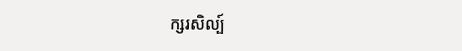ក្សរសិល្ប៍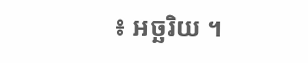៖ អច្ឆរិយ ។